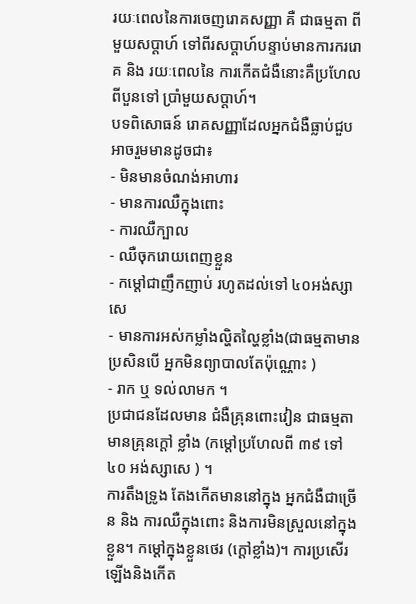រយៈពេលនៃការចេញរោគសញ្ញា គឺ ជាធម្មតា ពីមួយសប្តាហ៍ ទៅពីរសប្តាហ៍បន្ទាប់មានការកររោគ និង រយៈពេលនៃ ការកើតជំងឺនោះគឺប្រហែល ពីបួនទៅ ប្រាំមួយសប្តាហ៍។
បទពិសោធន៍ រោគសញ្ញាដែលអ្នកជំងឺធ្លាប់ជួប អាចរួមមានដូចជា៖
- មិនមានចំណង់អាហារ
- មានការឈឺក្នុងពោះ
- ការឈឺក្បាល
- ឈឺចុករោយពេញខ្លួន
- កម្តៅជាញឹកញាប់ រហូតដល់ទៅ ៤០អង់ស្សាសេ
- មានការអស់កម្លាំងល្ហិតល្ហៃខ្លាំង(ជាធម្មតាមាន ប្រសិនបើ អ្នកមិនព្យាបាលតែប៉ុណ្ណោះ )
- រាក ឬ ទល់លាមក ។
ប្រជាជនដែលមាន ជំងឺគ្រុនពោះវៀន ជាធម្មតាមានគ្រុនក្តៅ ខ្លាំង (កម្តៅប្រហែលពី ៣៩ ទៅ ៤០ អង់ស្សាសេ ) ។
ការតឹងទ្រូង តែងកើតមាននៅក្នុង អ្នកជំងឺជាច្រើន និង ការឈឺក្នុងពោះ និងការមិនស្រួលនៅក្នុងខ្លួន។ កម្តៅក្នុងខ្លួនថេរ (ក្តៅខ្លាំង)។ ការប្រសើរ ឡើងនិងកើត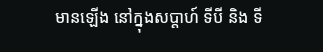មានឡើង នៅក្នុងសប្តាហ៍ ទីបី និង ទី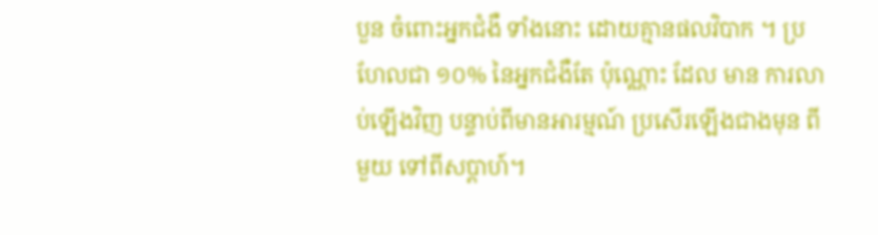បួន ចំពោះអ្នកជំងឺ ទាំងនោះ ដោយគ្មានផលវិបាក ។ ប្រហែលជា ១០% នៃអ្នកជំងឺតែ ប៉ុណ្ណោះ ដែល មាន ការលាប់ឡើងវិញ បន្ទាប់ពីមានអារម្មណ៍ ប្រសើរឡើងជាងមុន ពីមួយ ទៅពីសប្តាហ៍។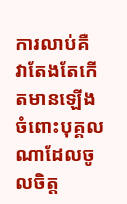ការលាប់គឺ វាតែងតែកើតមានឡើងចំពោះបុគ្គលណាដែលចូលចិត្ត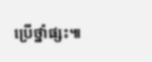ប្រើថ្នាំផ្សះ៕